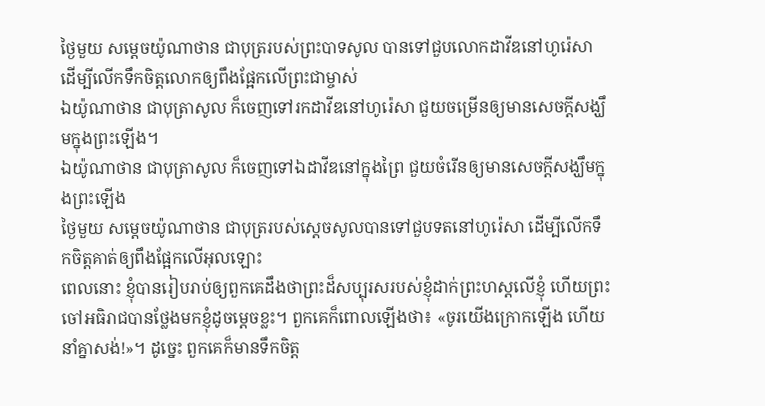ថ្ងៃមួយ សម្ដេចយ៉ូណាថាន ជាបុត្ររបស់ព្រះបាទសូល បានទៅជួបលោកដាវីឌនៅហូរ៉េសា ដើម្បីលើកទឹកចិត្តលោកឲ្យពឹងផ្អែកលើព្រះជាម្ចាស់
ឯយ៉ូណាថាន ជាបុត្រាសូល ក៏ចេញទៅរកដាវីឌនៅហូរ៉េសា ជួយចម្រើនឲ្យមានសេចក្ដីសង្ឃឹមក្នុងព្រះឡើង។
ឯយ៉ូណាថាន ជាបុត្រាសូល ក៏ចេញទៅឯដាវីឌនៅក្នុងព្រៃ ជួយចំរើនឲ្យមានសេចក្ដីសង្ឃឹមក្នុងព្រះឡើង
ថ្ងៃមួយ សម្តេចយ៉ូណាថាន ជាបុត្ររបស់ស្តេចសូលបានទៅជួបទតនៅហូរ៉េសា ដើម្បីលើកទឹកចិត្តគាត់ឲ្យពឹងផ្អែកលើអុលឡោះ
ពេលនោះ ខ្ញុំបានរៀបរាប់ឲ្យពួកគេដឹងថាព្រះដ៏សប្បុរសរបស់ខ្ញុំដាក់ព្រះហស្ដលើខ្ញុំ ហើយព្រះចៅអធិរាជបានថ្លែងមកខ្ញុំដូចម្ដេចខ្លះ។ ពួកគេក៏ពោលឡើងថា៖ «ចូរយើងក្រោកឡើង ហើយនាំគ្នាសង់!»។ ដូច្នេះ ពួកគេក៏មានទឹកចិត្ត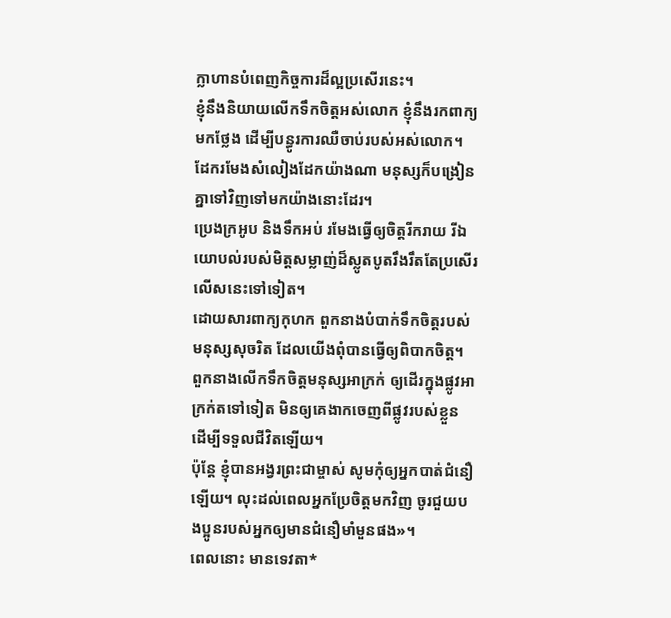ក្លាហានបំពេញកិច្ចការដ៏ល្អប្រសើរនេះ។
ខ្ញុំនឹងនិយាយលើកទឹកចិត្តអស់លោក ខ្ញុំនឹងរកពាក្យមកថ្លែង ដើម្បីបន្ធូរការឈឺចាប់របស់អស់លោក។
ដែករមែងសំលៀងដែកយ៉ាងណា មនុស្សក៏បង្រៀនគ្នាទៅវិញទៅមកយ៉ាងនោះដែរ។
ប្រេងក្រអូប និងទឹកអប់ រមែងធ្វើឲ្យចិត្តរីករាយ រីឯយោបល់របស់មិត្តសម្លាញ់ដ៏ស្លូតបូតរឹងរឹតតែប្រសើរលើសនេះទៅទៀត។
ដោយសារពាក្យកុហក ពួកនាងបំបាក់ទឹកចិត្តរបស់មនុស្សសុចរិត ដែលយើងពុំបានធ្វើឲ្យពិបាកចិត្ត។ ពួកនាងលើកទឹកចិត្តមនុស្សអាក្រក់ ឲ្យដើរក្នុងផ្លូវអាក្រក់តទៅទៀត មិនឲ្យគេងាកចេញពីផ្លូវរបស់ខ្លួន ដើម្បីទទួលជីវិតឡើយ។
ប៉ុន្តែ ខ្ញុំបានអង្វរព្រះជាម្ចាស់ សូមកុំឲ្យអ្នកបាត់ជំនឿឡើយ។ លុះដល់ពេលអ្នកប្រែចិត្តមកវិញ ចូរជួយបងប្អូនរបស់អ្នកឲ្យមានជំនឿមាំមួនផង»។
ពេលនោះ មានទេវតា*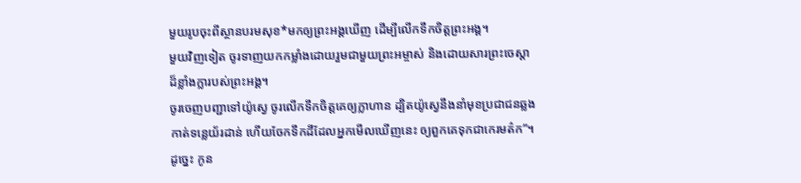មួយរូបចុះពីស្ថានបរមសុខ*មកឲ្យព្រះអង្គឃើញ ដើម្បីលើកទឹកចិត្តព្រះអង្គ។
មួយវិញទៀត ចូរទាញយកកម្លាំងដោយរួមជាមួយព្រះអម្ចាស់ និងដោយសារព្រះចេស្ដាដ៏ខ្លាំងក្លារបស់ព្រះអង្គ។
ចូរចេញបញ្ជាទៅយ៉ូស្វេ ចូរលើកទឹកចិត្តគេឲ្យក្លាហាន ដ្បិតយ៉ូស្វេនឹងនាំមុខប្រជាជនឆ្លងកាត់ទន្លេយ័រដាន់ ហើយចែកទឹកដីដែលអ្នកមើលឃើញនេះ ឲ្យពួកគេទុកជាកេរមត៌ក”។
ដូច្នេះ កូន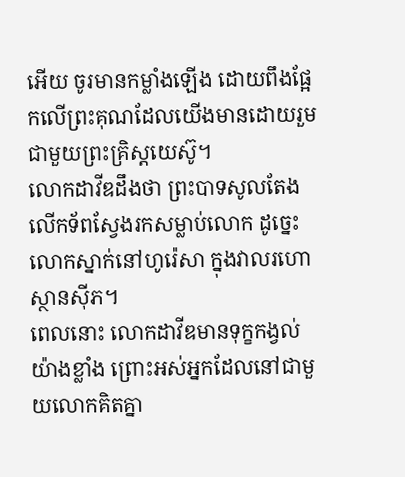អើយ ចូរមានកម្លាំងឡើង ដោយពឹងផ្អែកលើព្រះគុណដែលយើងមានដោយរួមជាមួយព្រះគ្រិស្តយេស៊ូ។
លោកដាវីឌដឹងថា ព្រះបាទសូលតែងលើកទ័ពស្វែងរកសម្លាប់លោក ដូច្នេះ លោកស្នាក់នៅហូរ៉េសា ក្នុងវាលរហោស្ថានស៊ីភ។
ពេលនោះ លោកដាវីឌមានទុក្ខកង្វល់យ៉ាងខ្លាំង ព្រោះអស់អ្នកដែលនៅជាមួយលោកគិតគ្នា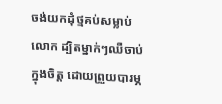ចង់យកដុំថ្មគប់សម្លាប់លោក ដ្បិតម្នាក់ៗឈឺចាប់ក្នុងចិត្ត ដោយព្រួយបារម្ភ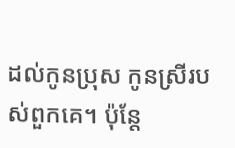ដល់កូនប្រុស កូនស្រីរបស់ពួកគេ។ ប៉ុន្តែ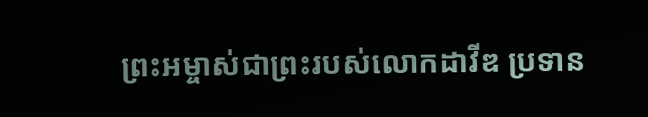ព្រះអម្ចាស់ជាព្រះរបស់លោកដាវីឌ ប្រទាន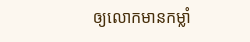ឲ្យលោកមានកម្លាំ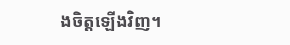ងចិត្តឡើងវិញ។